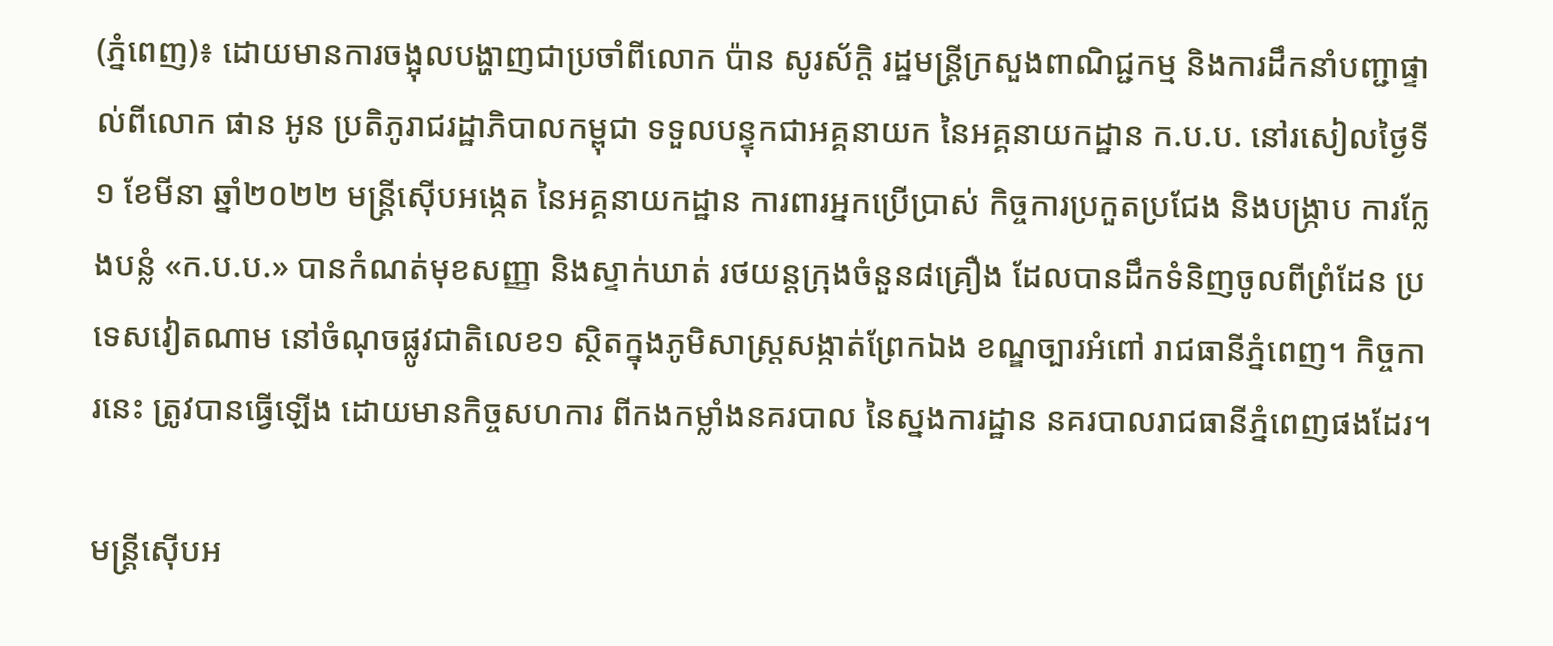(ភ្នំពេញ)៖ ដោយមានការចង្អុលបង្ហាញជាប្រចាំពីលោក ប៉ាន សូរស័ក្តិ រដ្ឋមន្ត្រីក្រសួងពាណិជ្ជកម្ម និងការដឹកនាំបញ្ជាផ្ទាល់ពីលោក ផាន អូន ប្រតិភូរាជរដ្ឋាភិបាលកម្ពុជា ទទួលបន្ទុកជាអគ្គនាយក នៃអគ្គនាយកដ្ឋាន ក.ប.ប. នៅរសៀលថ្ងៃទី១ ខែមីនា ឆ្នាំ២០២២ មន្រ្តីស៊ើបអង្កេត នៃអគ្គនាយកដ្ឋាន ការពារអ្នកប្រើប្រាស់ កិច្ចការប្រកួតប្រជែង និងបង្ក្រាប ការក្លែងបន្លំ «ក.ប.ប.» បានកំណត់មុខសញ្ញា និងស្ទាក់ឃាត់ រថយន្តក្រុងចំនួន៨គ្រឿង ដែលបានដឹកទំនិញចូលពីព្រំដែន ប្រទេសវៀតណាម នៅចំណុចផ្លូវជាតិលេខ១ ស្ថិតក្នុងភូមិសាស្ត្រសង្កាត់ព្រែកឯង ខណ្ឌច្បារអំពៅ រាជធានីភ្នំពេញ។ កិច្ចការនេះ ត្រូវបានធ្វើឡើង ដោយមានកិច្ចសហការ ពីកងកម្លាំងនគរបាល នៃស្នងការដ្ឋាន នគរបាលរាជធានីភ្នំពេញផងដែរ។

មន្រ្តីស៊ើបអ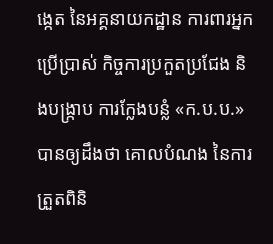ង្កេត នៃអគ្គនាយកដ្ឋាន ការពារអ្នកប្រើប្រាស់ កិច្ចការប្រកួតប្រជែង និងបង្ក្រាប ការក្លែងបន្លំ «ក.ប.ប.» បានឲ្យដឹងថា គោលបំណង នៃការត្រួតពិនិ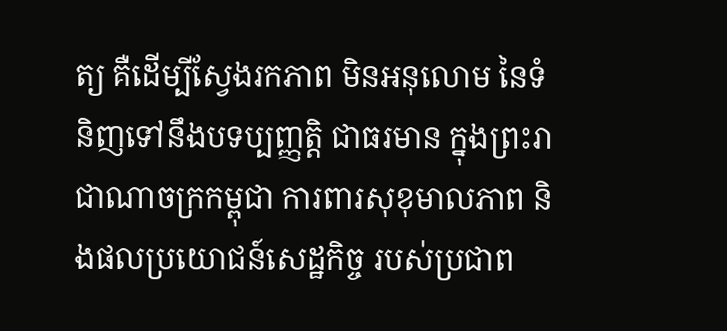ត្យ គឺដើម្បីស្វែងរកភាព មិនអនុលោម នៃទំនិញទៅនឹងបទប្បញ្ញត្តិ ជាធរមាន ក្នុងព្រះរាជាណាចក្រកម្ពុជា ការពារសុខុមាលភាព និងផលប្រយោជន៍សេដ្ឋកិច្ច របស់ប្រជាព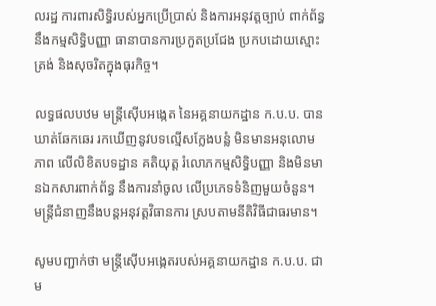លរដ្ឋ ការពារសិទ្ធិរបស់អ្នកប្រើប្រាស់ និងការអនុវត្តច្បាប់ ពាក់ព័ន្ធនឹងកម្មសិទ្ធិបញ្ញា ធានាបានការប្រកួតប្រជែង ប្រកបដោយស្មោះត្រង់ និងសុចរិតក្នុងធុរកិច្ច។

លទ្ធផលបឋម មន្រ្តីស៊ើបអង្កេត នៃអគ្គនាយកដ្ឋាន ក.ប.ប. បានឃាត់ឆែកឆេរ រកឃើញនូវបទល្មើសក្លែងបន្លំ មិនមានអនុលោមភាព លើលិខិតបទដ្ឋាន គតិយុត្ត រំលោភកម្មសិទ្ធិបញ្ញា និងមិនមានឯកសារពាក់ព័ន្ធ នឹងការនាំចូល លើប្រភេទទំនិញមួយចំនួន។ មន្រ្តីជំនាញនឹងបន្តអនុវត្តវិធានការ ស្របតាមនីតិវិធីជាធរមាន។

សូមបញ្ជាក់ថា មន្រ្តីស៊ើបអង្កេតរបស់អគ្គនាយកដ្ឋាន ក.ប.ប. ជាម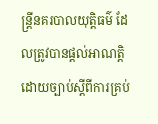ន្រ្តីនគរបាលយុត្តិធម៌ ដែលត្រូវបានផ្តល់អាណត្តិ ដោយច្បាប់ស្តីពីការគ្រប់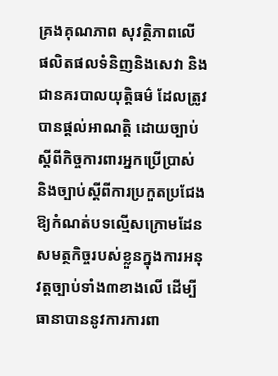គ្រងគុណភាព សុវត្ថិភាពលើ ផលិតផលទំនិញនិងសេវា និងជានគរបាលយុត្តិធម៌ ដែលត្រូវបានផ្តល់អាណត្តិ ដោយច្បាប់ស្តីពីកិច្ចការពារអ្នកប្រើប្រាស់ និងច្បាប់ស្តីពីការប្រកួតប្រជែង ឱ្យកំណត់បទល្មើសក្រោមដែន សមត្ថកិច្ចរបស់ខ្លួនក្នុងការអនុវត្តច្បាប់ទាំង៣ខាងលើ ដើម្បីធានាបាននូវការការពា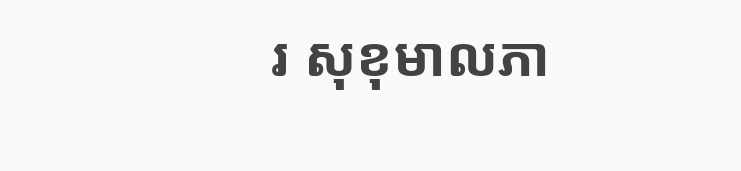រ សុខុមាលភា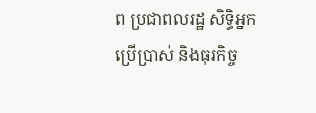ព ប្រជាពលរដ្ឋ សិទ្ធិអ្នកប្រើប្រាស់ និងធុរកិច្ច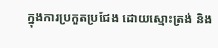ក្នុងការប្រកួតប្រជែង ដោយស្មោះត្រង់ និង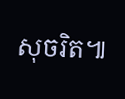សុចរិត៕